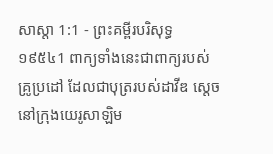សាស្តា 1:1 - ព្រះគម្ពីរបរិសុទ្ធ ១៩៥៤1 ពាក្យទាំងនេះជាពាក្យរបស់គ្រូប្រដៅ ដែលជាបុត្ររបស់ដាវីឌ ស្តេចនៅក្រុងយេរូសាឡិម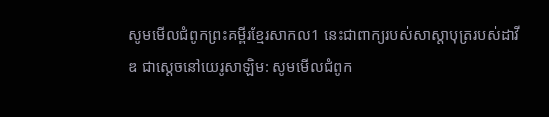សូមមើលជំពូកព្រះគម្ពីរខ្មែរសាកល1 នេះជាពាក្យរបស់សាស្ដាបុត្ររបស់ដាវីឌ ជាស្ដេចនៅយេរូសាឡិម: សូមមើលជំពូក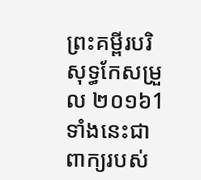ព្រះគម្ពីរបរិសុទ្ធកែសម្រួល ២០១៦1 ទាំងនេះជាពាក្យរបស់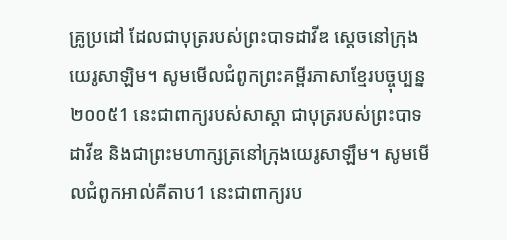គ្រូប្រដៅ ដែលជាបុត្ររបស់ព្រះបាទដាវីឌ ស្តេចនៅក្រុងយេរូសាឡិម។ សូមមើលជំពូកព្រះគម្ពីរភាសាខ្មែរបច្ចុប្បន្ន ២០០៥1 នេះជាពាក្យរបស់សាស្ដា ជាបុត្ររបស់ព្រះបាទដាវីឌ និងជាព្រះមហាក្សត្រនៅក្រុងយេរូសាឡឹម។ សូមមើលជំពូកអាល់គីតាប1 នេះជាពាក្យរប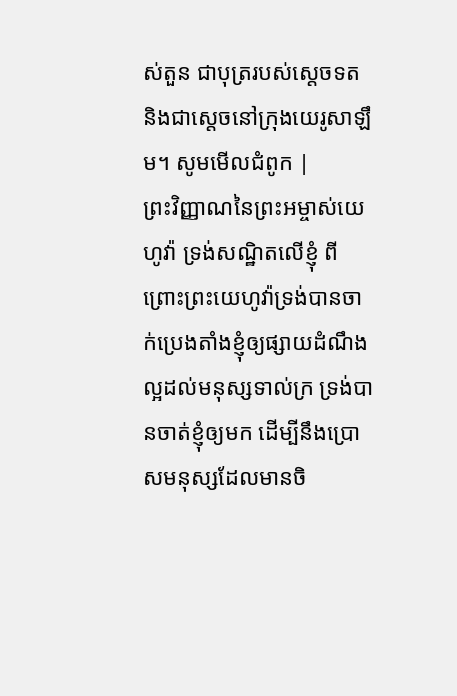ស់តួន ជាបុត្ររបស់ស្តេចទត និងជាស្តេចនៅក្រុងយេរូសាឡឹម។ សូមមើលជំពូក |
ព្រះវិញ្ញាណនៃព្រះអម្ចាស់យេហូវ៉ា ទ្រង់សណ្ឋិតលើខ្ញុំ ពីព្រោះព្រះយេហូវ៉ាទ្រង់បានចាក់ប្រេងតាំងខ្ញុំឲ្យផ្សាយដំណឹងល្អដល់មនុស្សទាល់ក្រ ទ្រង់បានចាត់ខ្ញុំឲ្យមក ដើម្បីនឹងប្រោសមនុស្សដែលមានចិ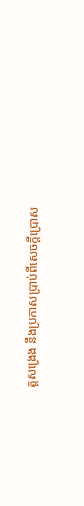ត្តសង្រេង នឹងប្រកាសប្រាប់ពីសេចក្ដីប្រោស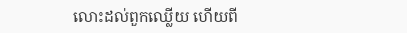លោះដល់ពួកឈ្លើយ ហើយពី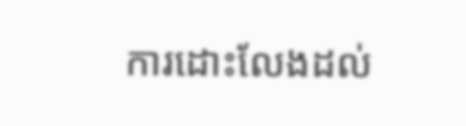ការដោះលែងដល់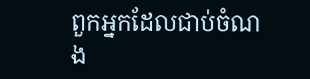ពួកអ្នកដែលជាប់ចំណង